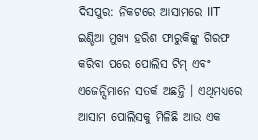ଦିସପୁର: ନିକଟରେ ଆସାମରେ IIT ଇଣ୍ଡିଆ ମୁଖ୍ୟ ହରିଶ ଫାରୁକିଙ୍କୁ ଗିରଫ କରିବା ପରେ ପୋଲିସ ଟିମ୍ ଏବଂ ଏଜେନ୍ସିମାନେ ସତର୍କ ଅଛନ୍ତି । ଏଥିମଧ୍ୟରେ ଆସାମ ପୋଲିସକୁ ମିଳିଛି ଆଉ ଏକ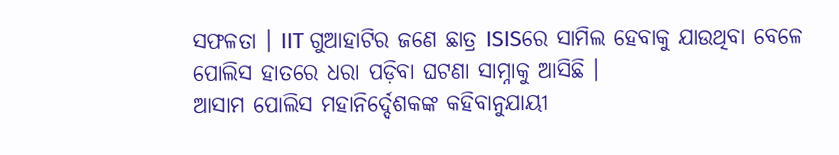ସଫଳତା । IIT ଗୁଆହାଟିର ଜଣେ ଛାତ୍ର ISISରେ ସାମିଲ ହେବାକୁ ଯାଉଥିବା ବେଳେ ପୋଲିସ ହାତରେ ଧରା ପଡ଼ିବା ଘଟଣା ସାମ୍ନାକୁ ଆସିଛି ।
ଆସାମ ପୋଲିସ ମହାନିର୍ଦ୍ଦେଶକଙ୍କ କହିବାନୁଯାୟୀ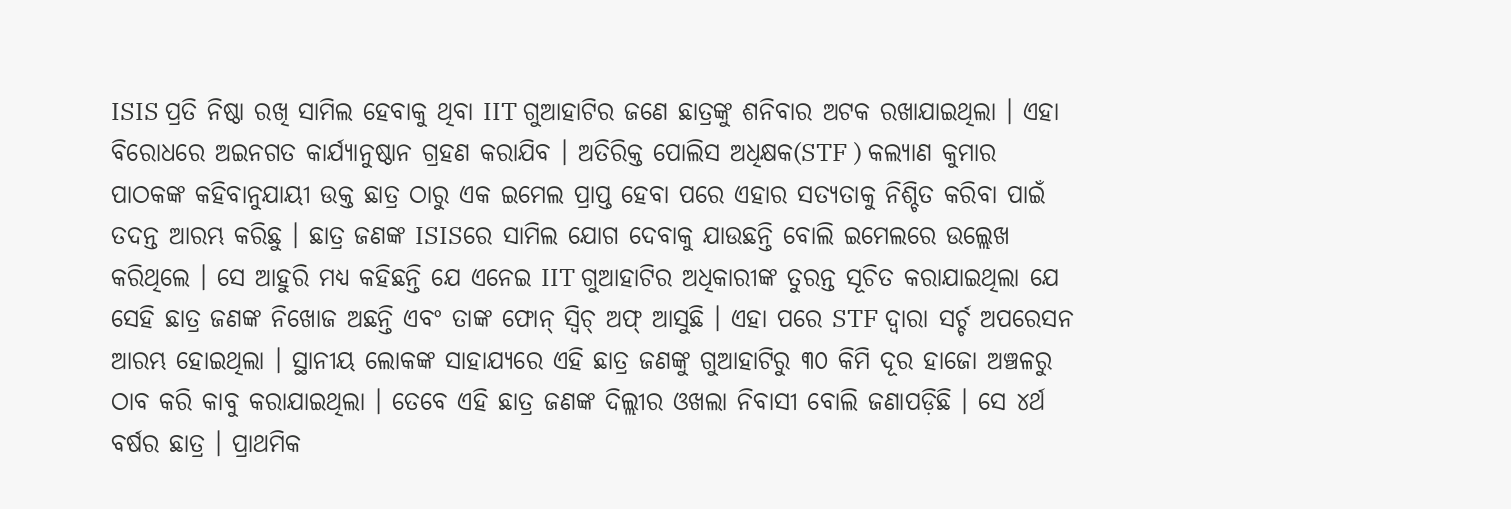ISIS ପ୍ରତି ନିଷ୍ଠା ରଖି ସାମିଲ ହେବାକୁ ଥିବା IIT ଗୁଆହାଟିର ଜଣେ ଛାତ୍ରଙ୍କୁ ଶନିବାର ଅଟକ ରଖାଯାଇଥିଲା । ଏହା ବିରୋଧରେ ଅଇନଗତ କାର୍ଯ୍ୟାନୁଷ୍ଠାନ ଗ୍ରହଣ କରାଯିବ । ଅତିରିକ୍ତ ପୋଲିସ ଅଧିକ୍ଷକ(STF ) କଲ୍ୟାଣ କୁମାର ପାଠକଙ୍କ କହିବାନୁଯାୟୀ ଉକ୍ତ ଛାତ୍ର ଠାରୁ ଏକ ଇମେଲ ପ୍ରାପ୍ତ ହେବା ପରେ ଏହାର ସତ୍ୟତାକୁ ନିଶ୍ଚିତ କରିବା ପାଇଁ ତଦନ୍ତ ଆରମ୍ଭ କରିଛୁ । ଛାତ୍ର ଜଣଙ୍କ ISISରେ ସାମିଲ ଯୋଗ ଦେବାକୁ ଯାଉଛନ୍ତି ବୋଲି ଇମେଲରେ ଉଲ୍ଲେଖ କରିଥିଲେ । ସେ ଆହୁରି ମଧ୍ୟ କହିଛନ୍ତି ଯେ ଏନେଇ IIT ଗୁଆହାଟିର ଅଧିକାରୀଙ୍କ ତୁରନ୍ତ ସୂଚିତ କରାଯାଇଥିଲା ଯେ ସେହି ଛାତ୍ର ଜଣଙ୍କ ନିଖୋଜ ଅଛନ୍ତି ଏବଂ ତାଙ୍କ ଫୋନ୍ ସ୍ୱିଚ୍ ଅଫ୍ ଆସୁଛି । ଏହା ପରେ STF ଦ୍ୱାରା ସର୍ଚ୍ଚ ଅପରେସନ ଆରମ୍ଭ ହୋଇଥିଲା । ସ୍ଥାନୀୟ ଲୋକଙ୍କ ସାହାଯ୍ୟରେ ଏହି ଛାତ୍ର ଜଣଙ୍କୁ ଗୁଆହାଟିରୁ ୩୦ କିମି ଦୂର ହାଜୋ ଅଞ୍ଚଳରୁ ଠାବ କରି କାବୁ କରାଯାଇଥିଲା । ତେବେ ଏହି ଛାତ୍ର ଜଣଙ୍କ ଦିଲ୍ଲୀର ଓଖଲା ନିବାସୀ ବୋଲି ଜଣାପଡ଼ିଛି । ସେ ୪ର୍ଥ ବର୍ଷର ଛାତ୍ର । ପ୍ରାଥମିକ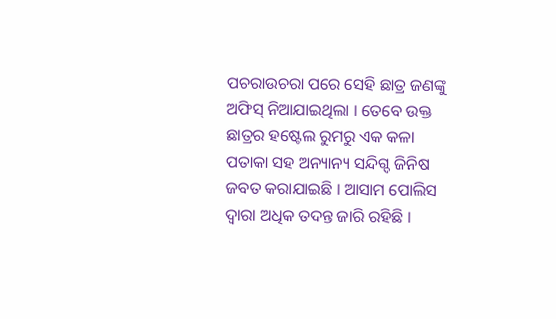ପଚରାଉଚରା ପରେ ସେହି ଛାତ୍ର ଜଣଙ୍କୁ ଅଫିସ୍ ନିଆଯାଇଥିଲା । ତେବେ ଉକ୍ତ ଛାତ୍ରର ହଷ୍ଟେଲ ରୁମରୁ ଏକ କଳା ପତାକା ସହ ଅନ୍ୟାନ୍ୟ ସନ୍ଦିଗ୍ଦ ଜିନିଷ ଜବତ କରାଯାଇଛି । ଆସାମ ପୋଲିସ ଦ୍ୱାରା ଅଧିକ ତଦନ୍ତ ଜାରି ରହିଛି ।